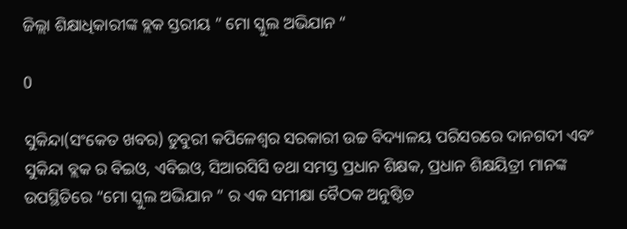ଜିଲ୍ଲା ଶିକ୍ଷାଧିକାରୀଙ୍କ ବ୍ଲକ ସ୍ତରୀୟ ” ମୋ ସ୍କୁଲ ଅଭିଯାନ “

0

ସୁକିନ୍ଦା(ସଂକେତ ଖବର) ଡୁବୁରୀ କପିଳେଶ୍ଵର ସରକାରୀ ଉଚ୍ଚ ବିଦ୍ୟାଳୟ ପରିସରରେ ଦାନଗଦୀ ଏବଂ ସୁକିନ୍ଦା ବ୍ଲକ ର ବିଇଓ, ଏବିଇଓ, ସିଆରସିସି ତଥା ସମସ୍ତ ପ୍ରଧାନ ଶିକ୍ଷକ, ପ୍ରଧାନ ଶିକ୍ଷୟିତ୍ରୀ ମାନଙ୍କ ଉପସ୍ଥିତିରେ “ମୋ ସ୍କୁଲ ଅଭିଯାନ ” ର ଏକ ସମୀକ୍ଷା ବୈଠକ ଅନୁଷ୍ଠିତ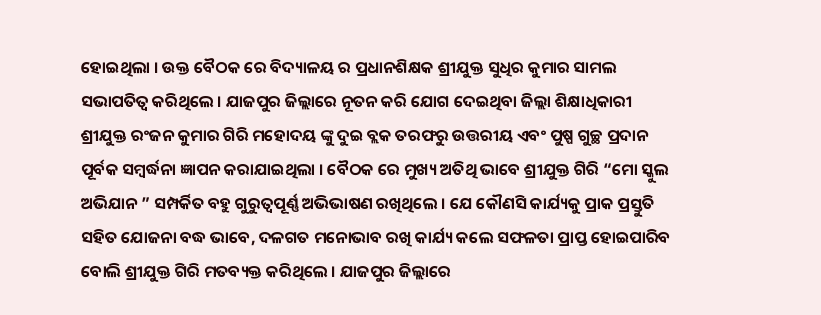ହୋଇଥିଲା । ଉକ୍ତ ବୈଠକ ରେ ବିଦ୍ୟାଳୟ ର ପ୍ରଧାନଶିକ୍ଷକ ଶ୍ରୀଯୁକ୍ତ ସୁଧିର କୁମାର ସାମଲ ସଭାପତିତ୍ୱ କରିଥିଲେ । ଯାଜପୁର ଜିଲ୍ଲାରେ ନୂତନ କରି ଯୋଗ ଦେଇଥିବା ଜିଲ୍ଲା ଶିକ୍ଷାଧିକାରୀ ଶ୍ରୀଯୁକ୍ତ ରଂଜନ କୁମାର ଗିରି ମହୋଦୟ ଙ୍କୁ ଦୁଇ ବ୍ଲକ ତରଫରୁ ଉତ୍ତରୀୟ ଏବଂ ପୁଷ୍ପ ଗୁଚ୍ଛ ପ୍ରଦାନ ପୂର୍ବକ ସମ୍ବର୍ଦ୍ଧନା ଜ୍ଞାପନ କରାଯାଇଥିଲା । ବୈଠକ ରେ ମୁଖ୍ୟ ଅତିଥି ଭାବେ ଶ୍ରୀଯୁକ୍ତ ଗିରି “ମୋ ସ୍କୁଲ ଅଭିଯାନ ” ସମ୍ପର୍କିତ ବହୁ ଗୁରୁତ୍ୱପୂର୍ଣ୍ଣ ଅଭିଭାଷଣ ରଖିଥିଲେ । ଯେ କୌଣସି କାର୍ଯ୍ୟକୁ ପ୍ରାକ ପ୍ରସ୍ତୁତି ସହିତ ଯୋଜନା ବଦ୍ଧ ଭାବେ, ଦଳଗତ ମନୋଭାବ ରଖି କାର୍ଯ୍ୟ କଲେ ସଫଳତା ପ୍ରାପ୍ତ ହୋଇପାରିବ ବୋଲି ଶ୍ରୀଯୁକ୍ତ ଗିରି ମତବ୍ୟକ୍ତ କରିଥିଲେ । ଯାଜପୁର ଜିଲ୍ଲାରେ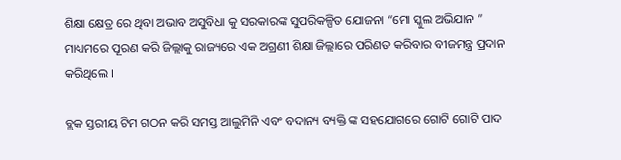ଶିକ୍ଷା କ୍ଷେତ୍ର ରେ ଥିବା ଅଭାବ ଅସୁବିଧା କୁ ସରକାରଙ୍କ ସୁପରିକଳ୍ପିତ ଯୋଜନା “ମୋ ସ୍କୁଲ ଅଭିଯାନ ” ମାଧ୍ୟମରେ ପୂରଣ କରି ଜିଲ୍ଲାକୁ ରାଜ୍ୟରେ ଏକ ଅଗ୍ରଣୀ ଶିକ୍ଷା ଜିଲ୍ଲାରେ ପରିଣତ କରିବାର ବୀଜମନ୍ତ୍ର ପ୍ରଦାନ କରିଥିଲେ ।

ବ୍ଲକ ସ୍ତରୀୟ ଟିମ ଗଠନ କରି ସମସ୍ତ ଆଲୁମିନି ଏବଂ ବଦାନ୍ୟ ବ୍ୟକ୍ତି ଙ୍କ ସହଯୋଗରେ ଗୋଟି ଗୋଟି ପାଦ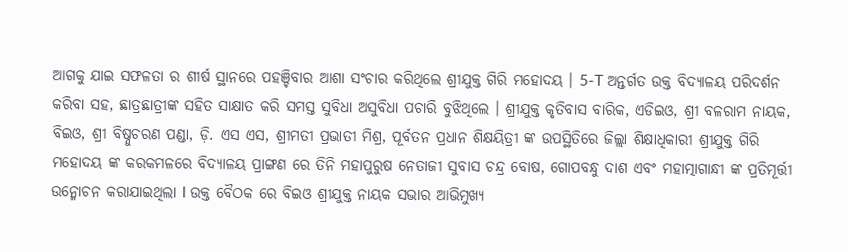ଆଗକୁ ଯାଇ ସଫଳତା ର ଶୀର୍ଷ ସ୍ଥାନରେ ପହଞ୍ଚିବାର ଆଶା ସଂଚାର କରିଥିଲେ ଶ୍ରୀଯୁକ୍ତ ଗିରି ମହୋଦୟ । 5-T ଅନ୍ତର୍ଗତ ଉକ୍ତ ବିଦ୍ୟାଳୟ ପରିଦର୍ଶନ କରିବା ସହ, ଛାତ୍ରଛାତ୍ରୀଙ୍କ ସହିତ ସାକ୍ଷାତ କରି ସମସ୍ତ ସୁବିଧା ଅସୁବିଧା ପଚାରି ବୁଝିଥିଲେ । ଶ୍ରୀଯୁକ୍ତ କୃତିବାସ ବାରିକ, ଏଡିଇଓ, ଶ୍ରୀ ବଳରାମ ନାୟକ, ବିଇଓ, ଶ୍ରୀ ବିଷ୍ନୁଚରଣ ପଣ୍ଡା, ଡ଼ି. ଏସ ଏସ, ଶ୍ରୀମତୀ ପ୍ରଭାତୀ ମିଶ୍ର, ପୂର୍ବତନ ପ୍ରଧାନ ଶିକ୍ଷୟିତ୍ରୀ ଙ୍କ ଉପସ୍ଥିତିରେ ଜିଲ୍ଲା ଶିକ୍ଷାଧିକାରୀ ଶ୍ରୀଯୁକ୍ତ ଗିରି ମହୋଦୟ ଙ୍କ କରକମଳରେ ବିଦ୍ୟାଳୟ ପ୍ରାଙ୍ଗଣ ରେ ତିନି ମହାପୁରୁଷ ନେତାଜୀ ସୁବାସ ଚନ୍ଦ୍ର ବୋଷ, ଗୋପବନ୍ଧୁ ଦାଶ ଏବଂ ମହାତ୍ମାଗାନ୍ଧୀ ଙ୍କ ପ୍ରତିମୂର୍ତ୍ତୀ ଉନ୍ମୋଚନ କରାଯାଇଥିଲା l ଉକ୍ତ ବୈଠକ ରେ ବିଇଓ ଶ୍ରୀଯୁକ୍ତ ନାୟକ ସଭାର ଆଭିମୁଖ୍ୟ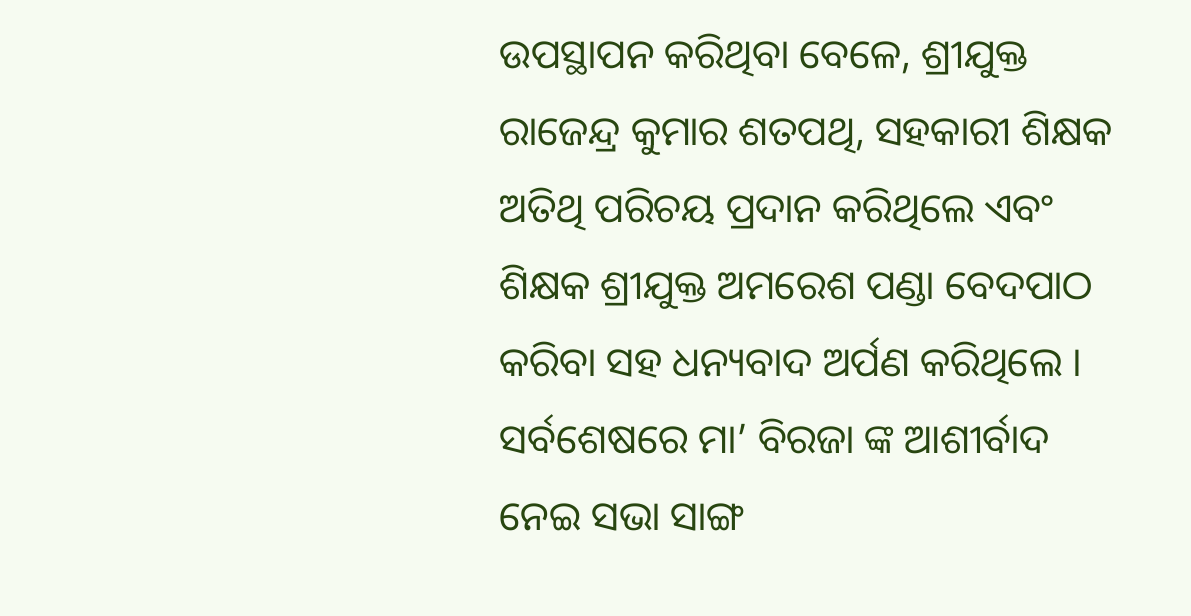ଉପସ୍ଥାପନ କରିଥିବା ବେଳେ, ଶ୍ରୀଯୁକ୍ତ ରାଜେନ୍ଦ୍ର କୁମାର ଶତପଥି, ସହକାରୀ ଶିକ୍ଷକ ଅତିଥି ପରିଚୟ ପ୍ରଦାନ କରିଥିଲେ ଏବଂ ଶିକ୍ଷକ ଶ୍ରୀଯୁକ୍ତ ଅମରେଶ ପଣ୍ଡା ବେଦପାଠ କରିବା ସହ ଧନ୍ୟବାଦ ଅର୍ପଣ କରିଥିଲେ । ସର୍ବଶେଷରେ ମା’ ବିରଜା ଙ୍କ ଆଶୀର୍ବାଦ ନେଇ ସଭା ସାଙ୍ଗ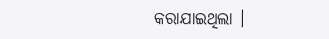କରାଯାଇଥିଲା ।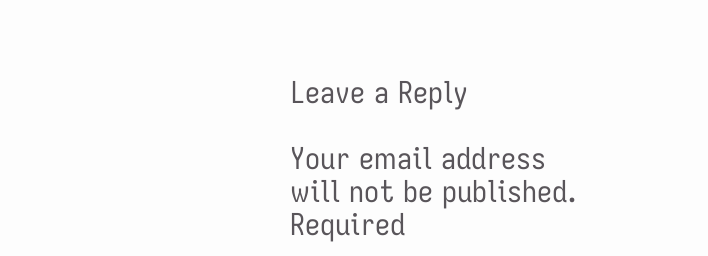Leave a Reply

Your email address will not be published. Required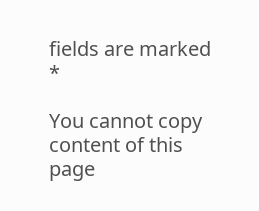fields are marked *

You cannot copy content of this page